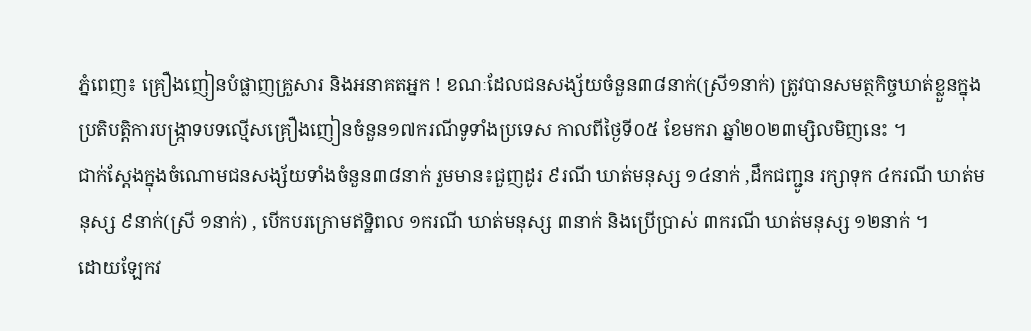ភ្នំពេញ៖ គ្រឿងញៀនបំផ្លាញគ្រួសារ និងអនាគតអ្នក ! ខណៈដែលជនសង្ស័យចំនួន៣៨នាក់(ស្រី១នាក់) ត្រូវបានសមត្ថកិច្ចឃាត់ខ្លួនក្នុងប្រតិបត្តិការបង្ក្រាទបទល្មើសគ្រឿងញៀនចំនួន១៧ករណីទូទាំងប្រទេស កាលពីថ្ងៃទី០៥ ខែមករា ឆ្នាំ២០២៣ម្សិលមិញនេះ ។
ជាក់ស្ដែងក្នុងចំណោមជនសង្ស័យទាំងចំនួន៣៨នាក់ រួមមាន៖ជួញដូរ ៩រណី ឃាត់មនុស្ស ១៤នាក់ ,ដឹកជញ្ជូន រក្សាទុក ៤ករណី ឃាត់មនុស្ស ៩នាក់(ស្រី ១នាក់) , បើកបរក្រោមឥទ្ឋិពល ១ករណី ឃាត់មនុស្ស ៣នាក់ និងប្រើប្រាស់ ៣ករណី ឃាត់មនុស្ស ១២នាក់ ។
ដោយឡែកវ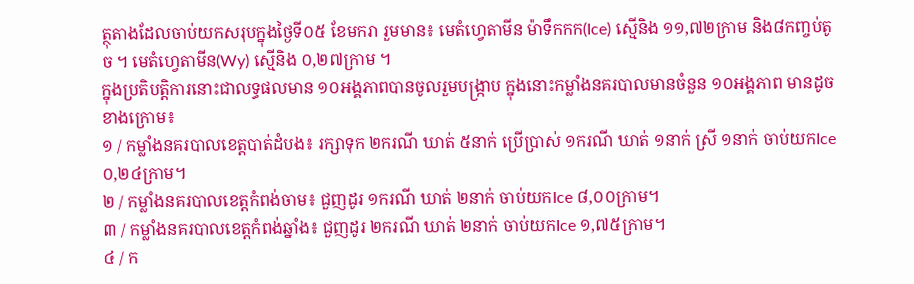ត្ថុតាងដែលចាប់យកសរុបក្នុងថ្ងៃទី០៥ ខែមករា រួមមាន៖ មេតំហ្វេតាមីន ម៉ាទឹកកក(Ice) ស្មេីនិង ១១,៧២ក្រាម និង៨កញ្ចប់តូច ។ មេតំហ្វេតាមីន(Wy) ស្មេីនិង ០,២៧ក្រាម ។
ក្នុងប្រតិបត្តិការនោះជាលទ្ធផលមាន ១០អង្គភាពបានចូលរួមបង្ក្រាប ក្នុងនោះកម្លាំងនគរបាលមានចំនួន ១០អង្គភាព មានដូចខាងក្រោម៖
១ / កម្លាំងនគរបាលខេត្តបាត់ដំបង៖ រក្សាទុក ២ករណី ឃាត់ ៥នាក់ ប្រើប្រាស់ ១ករណី ឃាត់ ១នាក់ ស្រី ១នាក់ ចាប់យកIce ០,២៤ក្រាម។
២ / កម្លាំងនគរបាលខេត្តកំពង់ចាម៖ ជួញដូរ ១ករណី ឃាត់ ២នាក់ ចាប់យកIce ៨,០០ក្រាម។
៣ / កម្លាំងនគរបាលខេត្តកំពង់ឆ្នាំង៖ ជួញដូរ ២ករណី ឃាត់ ២នាក់ ចាប់យកIce ១,៧៥ក្រាម។
៤ / ក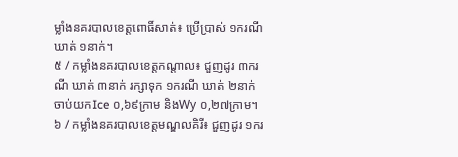ម្លាំងនគរបាលខេត្តពោធិ៍សាត់៖ ប្រើប្រាស់ ១ករណី ឃាត់ ១នាក់។
៥ / កម្លាំងនគរបាលខេត្តកណ្តាល៖ ជួញដូរ ៣ករណី ឃាត់ ៣នាក់ រក្សាទុក ១ករណី ឃាត់ ២នាក់ ចាប់យកIce ០,៦៩ក្រាម និងWy ០,២៧ក្រាម។
៦ / កម្លាំងនគរបាលខេត្តមណ្ឌលគិរី៖ ជួញដូរ ១ករ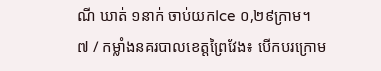ណី ឃាត់ ១នាក់ ចាប់យកIce ០,២៩ក្រាម។
៧ / កម្លាំងនគរបាលខេត្តព្រៃវែង៖ បើកបរក្រោម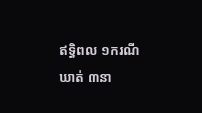ឥទ្ធិពល ១ករណី ឃាត់ ៣នា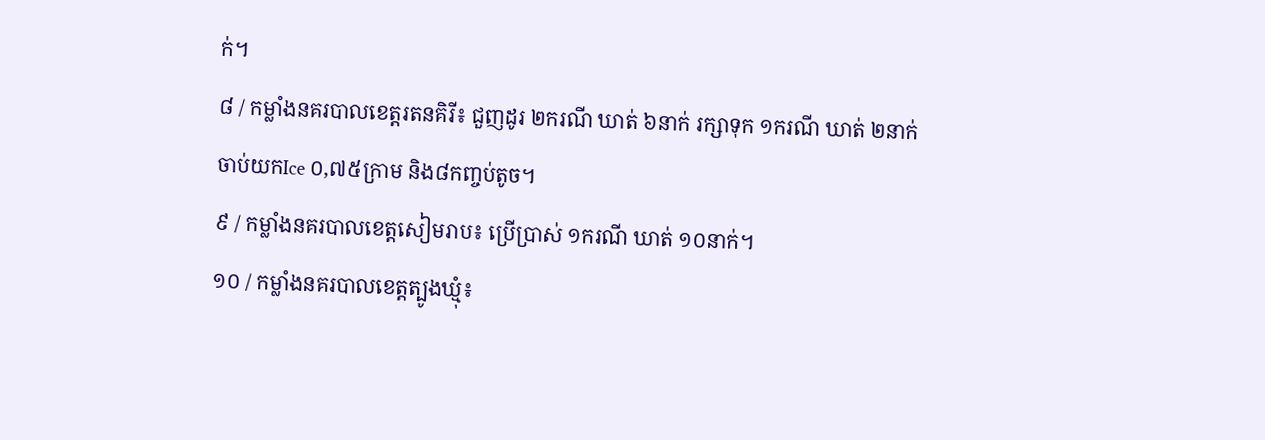ក់។
៨ / កម្លាំងនគរបាលខេត្តរតនគិរី៖ ជួញដូរ ២ករណី ឃាត់ ៦នាក់ រក្សាទុក ១ករណី ឃាត់ ២នាក់ ចាប់យកIce ០,៧៥ក្រាម និង៨កញ្ចប់តូច។
៩ / កម្លាំងនគរបាលខេត្តសៀមរាប៖ ប្រើប្រាស់ ១ករណី ឃាត់ ១០នាក់។
១០ / កម្លាំងនគរបាលខេត្តត្បូងឃ្មុំ៖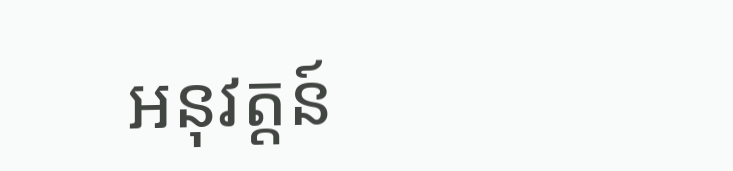អនុវត្តន៍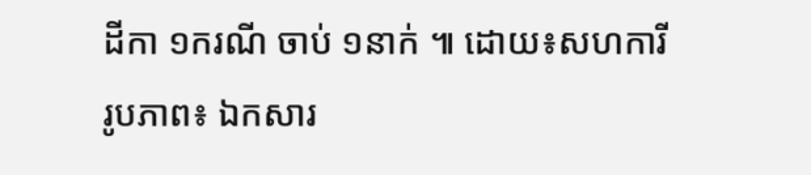ដីកា ១ករណី ចាប់ ១នាក់ ៕ ដោយ៖សហការី
រូបភាព៖ ឯកសារ